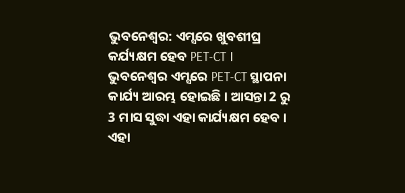ଭୁବନେଶ୍ବର: ଏମ୍ସରେ ଖୁବଶୀଘ୍ର କର୍ଯ୍ୟକ୍ଷମ ହେବ PET-CT । ଭୁବନେଶ୍ବର ଏମ୍ସରେ PET-CT ସ୍ଥାପନା କାର୍ଯ୍ୟ ଆରମ୍ଭ ହୋଇଛି। ଆସନ୍ତା 2 ରୁ 3 ମାସ ସୁଦ୍ଧା ଏହା କାର୍ଯ୍ୟକ୍ଷମ ହେବ। ଏହା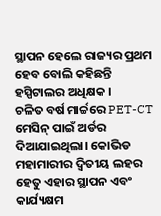ସ୍ଥାପନ ହେଲେ ରାଜ୍ୟର ପ୍ରଥମ ହେବ ବୋଲି କହିଛନ୍ତି ହସ୍ପିଟାଲର ଅଧିକ୍ଷକ ।
ଚଳିତ ବର୍ଷ ମାର୍ଚ୍ଚରେ PET-CT ମେସିନ୍ ପାଇଁ ଅର୍ଡର ଦିଆଯାଇଥିଲା। କୋଭିଡ ମହାମାରୀର ଦ୍ବିତୀୟ ଲହର ହେତୁ ଏହାର ସ୍ଥାପନ ଏବଂ କାର୍ଯ୍ୟକ୍ଷମ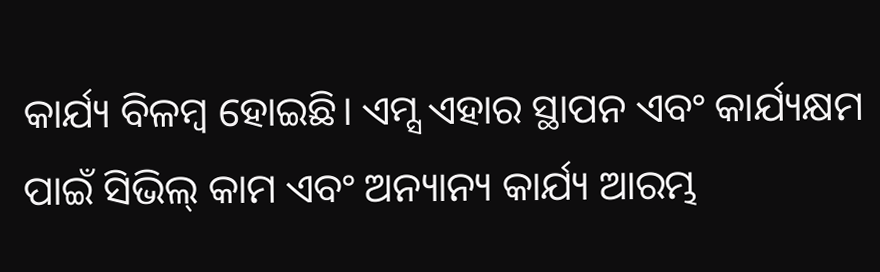କାର୍ଯ୍ୟ ବିଳମ୍ବ ହୋଇଛି। ଏମ୍ସ ଏହାର ସ୍ଥାପନ ଏବଂ କାର୍ଯ୍ୟକ୍ଷମ ପାଇଁ ସିଭିଲ୍ କାମ ଏବଂ ଅନ୍ୟାନ୍ୟ କାର୍ଯ୍ୟ ଆରମ୍ଭ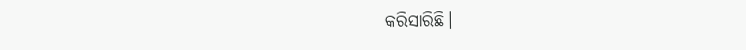କରିସାରିଛି।